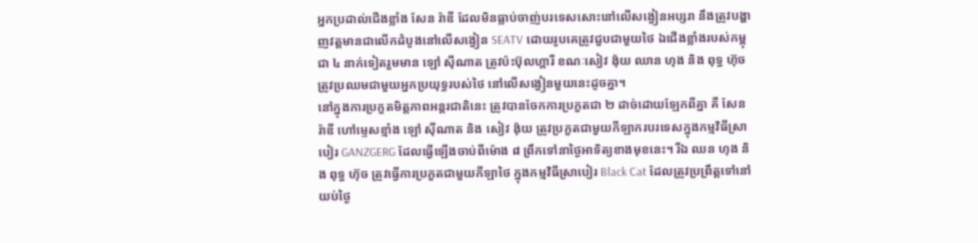អ្នកប្រដាល់ជើងខ្លាំង សែន រ៉ាឌី ដែលមិនធ្លាប់ចាញ់បរទេសសោះនៅលើសង្វៀនអប្សរា នឹងត្រូវបង្ហាញវត្តមានជាលើកដំបូងនៅលើសង្វៀន SEATV ដោយរូបគេត្រូវជួបជាមួយថៃ ឯជើងខ្លាំងរបស់កម្ពុជា ៤ នាក់ទៀតរួមមាន ឡៅ ស៊ីណាត ត្រូវប៉ះប៊ុលហ្គារី ខណៈសៀវ ង៉ុយ ឈាន ហុង និង ពុទ្ធ ហ៊ុច ត្រូវប្រឈមជាមួយអ្នកប្រយុទ្ធរបស់ថៃ នៅលើសង្វៀនមួយនេះដូចគ្នា។
នៅក្នុងការប្រកួតមិត្តភាពអន្តរជាតិនេះ ត្រូវបានចែកការប្រកួតជា ២ ដាច់ដោយឡែកពីគ្នា គឺ សែន រ៉ាឌី ហៅម្ទេសខ្មាំង ឡៅ ស៊ីណាត និង សៀវ ង៉ុយ ត្រូវប្រកួតជាមួយកីឡាករបរទេសក្នុងកម្មវិធីស្រាបៀរ GANZGERG ដែលធ្វើឡើងចាប់ពីម៉ោង ៨ ព្រឹកទៅនាថ្ងៃអាទិត្យខាងមុខនេះ។ រីឯ ឈន ហុង និង ពុទ្ធ ហ៊ុច ត្រូវធ្វើការប្រកួតជាមួយកីឡាថៃ ក្នុងកម្មវិធីស្រាបៀរ Black Cat ដែលត្រូវប្រព្រឹត្តទៅនៅយប់ថ្ងៃ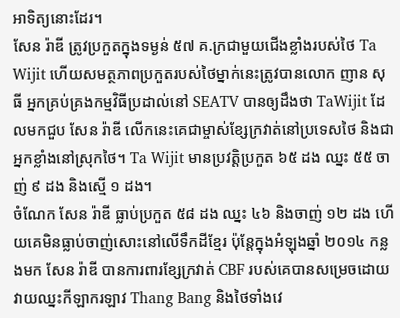អាទិត្យនោះដែរ។
សែន រ៉ាឌី ត្រូវប្រកួតក្នុងទម្ងន់ ៥៧ គ.ក្រជាមួយជើងខ្លាំងរបស់ថៃ Ta Wijit ហើយសមត្ថភាពប្រកួតរបស់ថៃម្នាក់នេះត្រូវបានលោក ញាន សុធី អ្នកគ្រប់គ្រងកម្មវិធីប្រដាល់នៅ SEATV បានឲ្យដឹងថា TaWijit ដែលមកជួប សែន រ៉ាឌី លើកនេះគេជាម្ចាស់ខ្សែក្រវាត់នៅប្រទេសថៃ និងជាអ្នកខ្លាំងនៅស្រុកថៃ។ Ta Wijit មានប្រវត្តិប្រកួត ៦៥ ដង ឈ្នះ ៥៥ ចាញ់ ៩ ដង និងស្មើ ១ ដង។
ចំណែក សែន រ៉ាឌី ធ្លាប់ប្រកួត ៥៨ ដង ឈ្នះ ៤៦ និងចាញ់ ១២ ដង ហើយគេមិនធ្លាប់ចាញ់សោះនៅលើទឹកដីខ្មែរ ប៉ុន្តែក្នុងអំឡុងឆ្នាំ ២០១៤ កន្លងមក សែន រ៉ាឌី បានការពារខ្សែក្រវាត់ CBF របស់គេបានសម្រេចដោយវាយឈ្នះកីឡាករឡាវ Thang Bang និងថៃទាំងវេ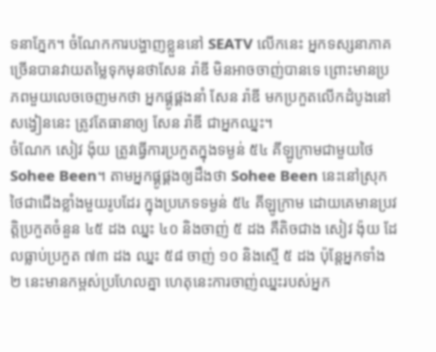ទនាភ្នែក។ ចំណែកការបង្ហាញខ្លួននៅ SEATV លើកនេះ អ្នកទស្សនាភាគច្រើនបានវាយតម្លៃទុកមុនថាសែន រ៉ាឌី មិនអាចចាញ់បានទេ ព្រោះមានប្រភពមួយលេចចេញមកថា អ្នកផ្គូផ្គងនាំ សែន រ៉ាឌី មកប្រកួតលើកដំបូងនៅសង្វៀននេះ ត្រូវតែធានាឲ្យ សែន រ៉ាឌី ជាអ្នកឈ្នះ។
ចំណែក សៀវ ង៉ុយ ត្រូវធ្វើការប្រកួតក្នុងទម្ងន់ ៥៤ គីឡូក្រាមជាមួយថៃ Sohee Been។ តាមអ្នកផ្គូផ្គងឲ្យដឹងថា Sohee Been នេះនៅស្រុកថៃជាជើងខ្លាំងមួយរូបដែរ ក្នុងប្រភេទទម្ងន់ ៥៤ គីឡូក្រាម ដោយគេមានប្រវត្តិប្រកួតចំនួន ៤៥ ដង ឈ្នះ ៤០ និងចាញ់ ៥ ដង គឺតិចជាង សៀវ ង៉ុយ ដែលធ្លាប់ប្រកួត ៧៣ ដង ឈ្នះ ៥៨ ចាញ់ ១០ និងស្មើ ៥ ដង ប៉ុន្តែអ្នកទាំង ២ នេះមានកម្ពស់ប្រហែលគ្នា ហេតុនេះការចាញ់ឈ្នះរបស់អ្នក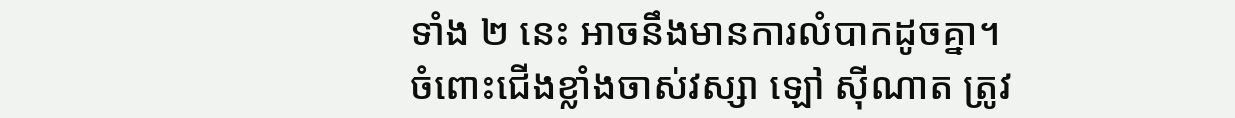ទាំង ២ នេះ អាចនឹងមានការលំបាកដូចគ្នា។
ចំពោះជើងខ្លាំងចាស់វស្សា ឡៅ ស៊ីណាត ត្រូវ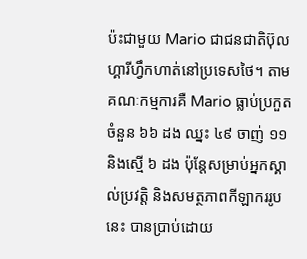ប៉ះជាមួយ Mario ជាជនជាតិប៊ុលហ្គារីហ្វឹកហាត់នៅប្រទេសថៃ។ តាមគណៈកម្មការគឺ Mario ធ្លាប់ប្រកួតចំនួន ៦៦ ដង ឈ្នះ ៤៩ ចាញ់ ១១ និងស្មើ ៦ ដង ប៉ុន្តែសម្រាប់អ្នកស្គាល់ប្រវត្តិ និងសមត្ថភាពកីឡាកររូបនេះ បានប្រាប់ដោយ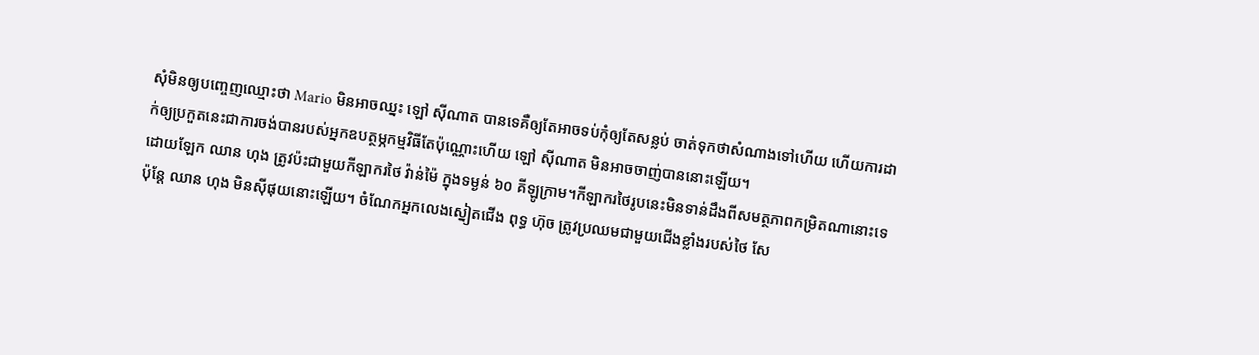សុំមិនឲ្យបញ្ចេញឈ្មោះថា Mario មិនអាចឈ្នះ ឡៅ ស៊ីណាត បានទេគឺឲ្យតែអាចទប់កុំឲ្យតែសន្លប់ ចាត់ទុកថាសំណាងទៅហើយ ហើយការដាក់ឲ្យប្រកួតនេះជាការចង់បានរបស់អ្នកឧបត្ថម្ភកម្មវិធីតែប៉ុណ្ណោះហើយ ឡៅ ស៊ីណាត មិនអាចចាញ់បាននោះឡើយ។
ដោយឡែក ឈាន ហុង ត្រូវប៉ះជាមួយកីឡាករថៃ វ៉ាន់ម៉ៃ ក្នុងទម្ងន់ ៦០ គីឡូក្រាម។កីឡាករថៃរូបនេះមិនទាន់ដឹងពីសមត្ថភាពកម្រិតណានោះទេ ប៉ុន្តែ ឈាន ហុង មិនស៊ីផុយនោះឡើយ។ ចំណែកអ្នកលេងស្នៀតជើង ពុទ្ធ ហ៊ុច ត្រូវប្រឈមជាមួយជើងខ្លាំងរបស់ថៃ សែ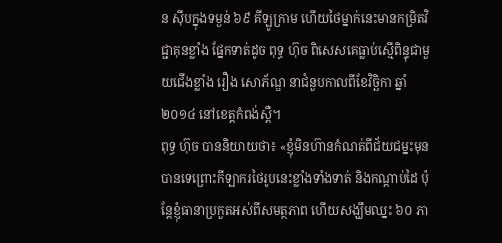ន ស៊ីបក្នុងទម្ងន់ ៦៩ គីឡូក្រាម ហើយថៃម្នាក់នេះមានកម្រិតវិជ្ជាគុនខ្លាំង ផ្នែកទាត់ដូច ពុទ្ធ ហ៊ុច ពិសេសគេធ្លាប់ស្មើពិន្ទុជាមួយជើងខ្លាំង រឿង សោភ័ណ្ឌ នាជំនួបកាលពីខែវិច្ឆិកា ឆ្នាំ ២០១៤ នៅខេត្តកំពង់ស្ពឺ។
ពុទ្ធ ហ៊ុច បាននិយាយថា៖ «ខ្ញុំមិនហ៊ានកំណត់ពីជ័យជម្នះមុនបានទេព្រោះកីឡាករថៃរូបនេះខ្លាំងទាំងទាត់ និងកណ្តាប់ដៃ ប៉ុន្តែខ្ញុំធានាប្រកួតអស់ពីសមត្ថភាព ហើយសង្ឃឹមឈ្នះ ៦០ ភា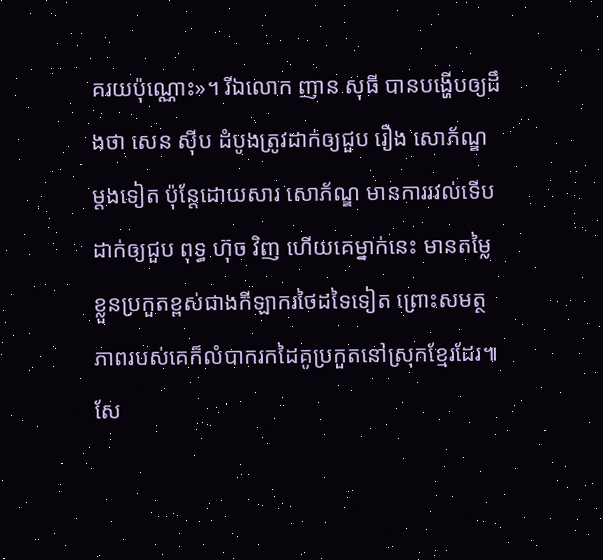គរយប៉ុណ្ណោះ»។ រីឯលោក ញាន សុធី បានបង្ហើបឲ្យដឹងថា សេន ស៊ីប ដំបូងត្រូវដាក់ឲ្យជួប រឿង សោភ័ណ្ឌ ម្តងទៀត ប៉ុន្តែដោយសារ សោភ័ណ្ឌ មានការរវល់ទើបដាក់ឲ្យជួប ពុទ្ធ ហ៊ុច វិញ ហើយគេម្នាក់នេះ មានតម្លៃខ្លួនប្រកួតខ្ពស់ជាងកីឡាករថៃដទៃទៀត ព្រោះសមត្ថភាពរបស់គេក៏លំបាករកដៃគូប្រកួតនៅស្រុកខ្មែរដែរ៕
សែ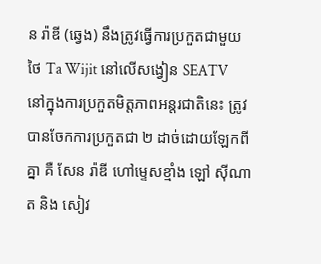ន រ៉ាឌី (ឆ្វេង) នឹងត្រូវធ្វើការប្រកួតជាមួយថៃ Ta Wijit នៅលើសង្វៀន SEATV
នៅក្នុងការប្រកួតមិត្តភាពអន្តរជាតិនេះ ត្រូវបានចែកការប្រកួតជា ២ ដាច់ដោយឡែកពីគ្នា គឺ សែន រ៉ាឌី ហៅម្ទេសខ្មាំង ឡៅ ស៊ីណាត និង សៀវ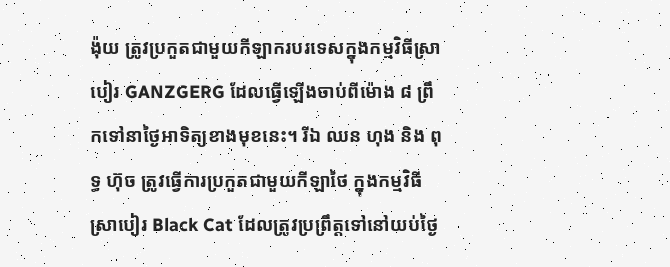ង៉ុយ ត្រូវប្រកួតជាមួយកីឡាករបរទេសក្នុងកម្មវិធីស្រាបៀរ GANZGERG ដែលធ្វើឡើងចាប់ពីម៉ោង ៨ ព្រឹកទៅនាថ្ងៃអាទិត្យខាងមុខនេះ។ រីឯ ឈន ហុង និង ពុទ្ធ ហ៊ុច ត្រូវធ្វើការប្រកួតជាមួយកីឡាថៃ ក្នុងកម្មវិធីស្រាបៀរ Black Cat ដែលត្រូវប្រព្រឹត្តទៅនៅយប់ថ្ងៃ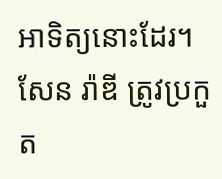អាទិត្យនោះដែរ។
សែន រ៉ាឌី ត្រូវប្រកួត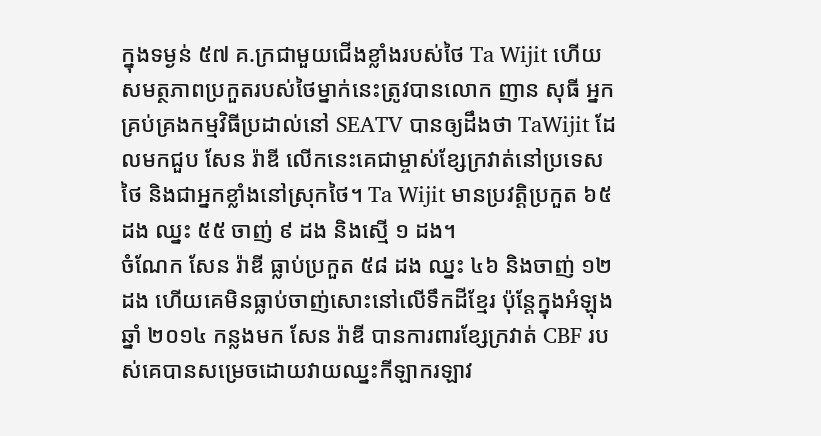ក្នុងទម្ងន់ ៥៧ គ.ក្រជាមួយជើងខ្លាំងរបស់ថៃ Ta Wijit ហើយសមត្ថភាពប្រកួតរបស់ថៃម្នាក់នេះត្រូវបានលោក ញាន សុធី អ្នកគ្រប់គ្រងកម្មវិធីប្រដាល់នៅ SEATV បានឲ្យដឹងថា TaWijit ដែលមកជួប សែន រ៉ាឌី លើកនេះគេជាម្ចាស់ខ្សែក្រវាត់នៅប្រទេសថៃ និងជាអ្នកខ្លាំងនៅស្រុកថៃ។ Ta Wijit មានប្រវត្តិប្រកួត ៦៥ ដង ឈ្នះ ៥៥ ចាញ់ ៩ ដង និងស្មើ ១ ដង។
ចំណែក សែន រ៉ាឌី ធ្លាប់ប្រកួត ៥៨ ដង ឈ្នះ ៤៦ និងចាញ់ ១២ ដង ហើយគេមិនធ្លាប់ចាញ់សោះនៅលើទឹកដីខ្មែរ ប៉ុន្តែក្នុងអំឡុងឆ្នាំ ២០១៤ កន្លងមក សែន រ៉ាឌី បានការពារខ្សែក្រវាត់ CBF របស់គេបានសម្រេចដោយវាយឈ្នះកីឡាករឡាវ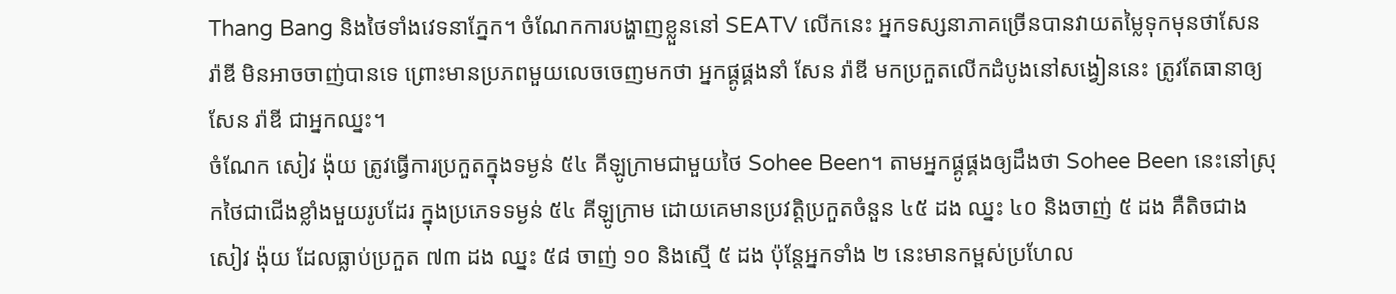Thang Bang និងថៃទាំងវេទនាភ្នែក។ ចំណែកការបង្ហាញខ្លួននៅ SEATV លើកនេះ អ្នកទស្សនាភាគច្រើនបានវាយតម្លៃទុកមុនថាសែន រ៉ាឌី មិនអាចចាញ់បានទេ ព្រោះមានប្រភពមួយលេចចេញមកថា អ្នកផ្គូផ្គងនាំ សែន រ៉ាឌី មកប្រកួតលើកដំបូងនៅសង្វៀននេះ ត្រូវតែធានាឲ្យ សែន រ៉ាឌី ជាអ្នកឈ្នះ។
ចំណែក សៀវ ង៉ុយ ត្រូវធ្វើការប្រកួតក្នុងទម្ងន់ ៥៤ គីឡូក្រាមជាមួយថៃ Sohee Been។ តាមអ្នកផ្គូផ្គងឲ្យដឹងថា Sohee Been នេះនៅស្រុកថៃជាជើងខ្លាំងមួយរូបដែរ ក្នុងប្រភេទទម្ងន់ ៥៤ គីឡូក្រាម ដោយគេមានប្រវត្តិប្រកួតចំនួន ៤៥ ដង ឈ្នះ ៤០ និងចាញ់ ៥ ដង គឺតិចជាង សៀវ ង៉ុយ ដែលធ្លាប់ប្រកួត ៧៣ ដង ឈ្នះ ៥៨ ចាញ់ ១០ និងស្មើ ៥ ដង ប៉ុន្តែអ្នកទាំង ២ នេះមានកម្ពស់ប្រហែល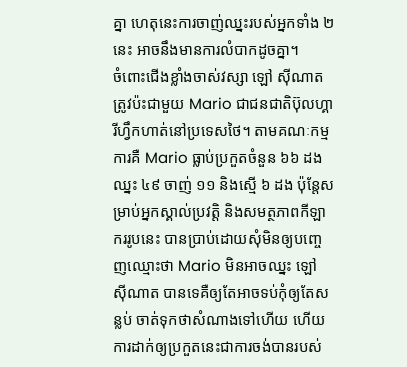គ្នា ហេតុនេះការចាញ់ឈ្នះរបស់អ្នកទាំង ២ នេះ អាចនឹងមានការលំបាកដូចគ្នា។
ចំពោះជើងខ្លាំងចាស់វស្សា ឡៅ ស៊ីណាត ត្រូវប៉ះជាមួយ Mario ជាជនជាតិប៊ុលហ្គារីហ្វឹកហាត់នៅប្រទេសថៃ។ តាមគណៈកម្មការគឺ Mario ធ្លាប់ប្រកួតចំនួន ៦៦ ដង ឈ្នះ ៤៩ ចាញ់ ១១ និងស្មើ ៦ ដង ប៉ុន្តែសម្រាប់អ្នកស្គាល់ប្រវត្តិ និងសមត្ថភាពកីឡាកររូបនេះ បានប្រាប់ដោយសុំមិនឲ្យបញ្ចេញឈ្មោះថា Mario មិនអាចឈ្នះ ឡៅ ស៊ីណាត បានទេគឺឲ្យតែអាចទប់កុំឲ្យតែសន្លប់ ចាត់ទុកថាសំណាងទៅហើយ ហើយការដាក់ឲ្យប្រកួតនេះជាការចង់បានរបស់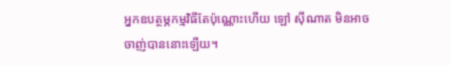អ្នកឧបត្ថម្ភកម្មវិធីតែប៉ុណ្ណោះហើយ ឡៅ ស៊ីណាត មិនអាចចាញ់បាននោះឡើយ។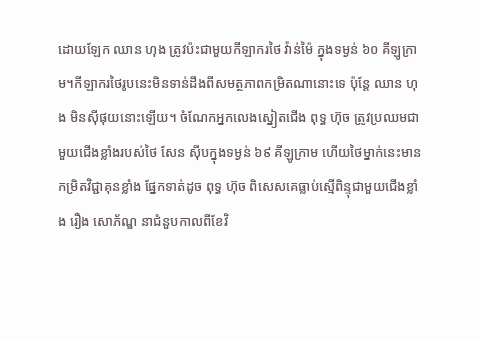ដោយឡែក ឈាន ហុង ត្រូវប៉ះជាមួយកីឡាករថៃ វ៉ាន់ម៉ៃ ក្នុងទម្ងន់ ៦០ គីឡូក្រាម។កីឡាករថៃរូបនេះមិនទាន់ដឹងពីសមត្ថភាពកម្រិតណានោះទេ ប៉ុន្តែ ឈាន ហុង មិនស៊ីផុយនោះឡើយ។ ចំណែកអ្នកលេងស្នៀតជើង ពុទ្ធ ហ៊ុច ត្រូវប្រឈមជាមួយជើងខ្លាំងរបស់ថៃ សែន ស៊ីបក្នុងទម្ងន់ ៦៩ គីឡូក្រាម ហើយថៃម្នាក់នេះមានកម្រិតវិជ្ជាគុនខ្លាំង ផ្នែកទាត់ដូច ពុទ្ធ ហ៊ុច ពិសេសគេធ្លាប់ស្មើពិន្ទុជាមួយជើងខ្លាំង រឿង សោភ័ណ្ឌ នាជំនួបកាលពីខែវិ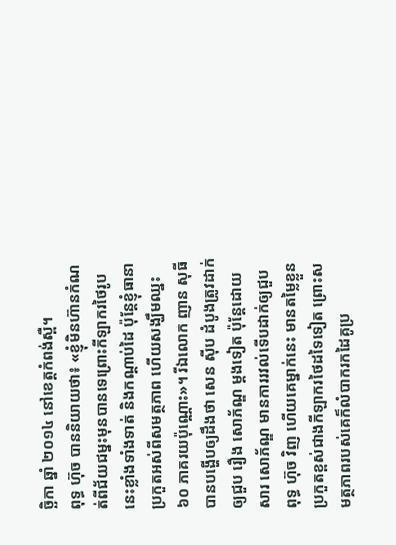ច្ឆិកា ឆ្នាំ ២០១៤ នៅខេត្តកំពង់ស្ពឺ។
ពុទ្ធ ហ៊ុច បាននិយាយថា៖ «ខ្ញុំមិនហ៊ានកំណត់ពីជ័យជម្នះមុនបានទេព្រោះកីឡាករថៃរូបនេះខ្លាំងទាំងទាត់ និងកណ្តាប់ដៃ ប៉ុន្តែខ្ញុំធានាប្រកួតអស់ពីសមត្ថភាព ហើយសង្ឃឹមឈ្នះ ៦០ ភាគរយប៉ុណ្ណោះ»។ រីឯលោក ញាន សុធី បានបង្ហើបឲ្យដឹងថា សេន ស៊ីប ដំបូងត្រូវដាក់ឲ្យជួប រឿង សោភ័ណ្ឌ ម្តងទៀត ប៉ុន្តែដោយសារ សោភ័ណ្ឌ មានការរវល់ទើបដាក់ឲ្យជួប ពុទ្ធ ហ៊ុច វិញ ហើយគេម្នាក់នេះ មានតម្លៃខ្លួនប្រកួតខ្ពស់ជាងកីឡាករថៃដទៃទៀត ព្រោះសមត្ថភាពរបស់គេក៏លំបាករកដៃគូប្រ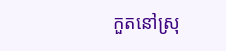កួតនៅស្រុ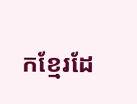កខ្មែរដែ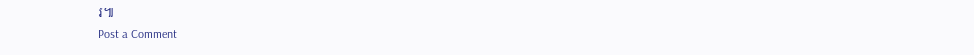រ៕
Post a Comment